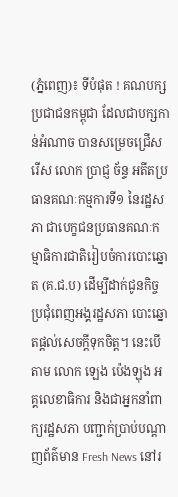(ភ្នំពេញ)៖ ទីបំផុត ! គណបក្សប្រជាជនកម្ពុជា ដែលជាបក្សកាន់អំណាច បានសម្រេចជ្រើសរើស លោក ប្រាជ្ញ ច័ន្ទ អតីតប្រធានគណៈកម្មការទី១ នៃរដ្ឋសភា ជាបេក្ខជនប្រធានគណៈកម្មាធិការជាតិរៀបចំការបោះឆ្នោត (គ.ជ.ប) ដើម្បីដាក់ជូនកិច្ចប្រជុំពេញអង្គរដ្ឋសភា បោះឆ្នោតផ្តល់សេចក្តីទុកចិត្ត។ នេះបើតាម លោក ឡេង ប៉េងឡុង អគ្គលេខាធិការ និងជាអ្នកនាំពាក្យរដ្ឋសភា បញ្ជាក់ប្រាប់បណ្តាញព័ត៌មាន Fresh News នៅរ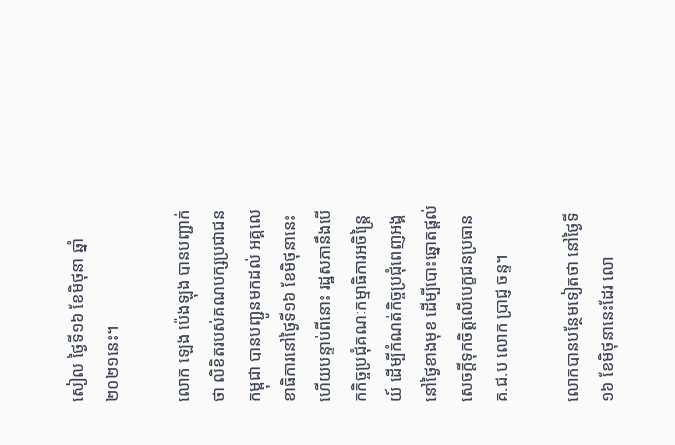សៀល ថ្ងៃទី១៦ ខែមិថុនា ឆ្នាំ២០២១នេះ។

លោក ឡេង ប៉េងឡុង បានបញ្ជាក់ថា លិខិតរបស់គណបក្សប្រជាជនកម្ពុជា បានបញ្ជូនមកដល់ អគ្គលេខាធិការនៅថ្ងៃទី១៦ ខែមិថុនានេះ ហើយបន្ទាប់ពីនោះ រដ្ឋសភានឹងបើកកិច្ចប្រជុំគណៈកម្មាធិការអចិន្រ្តៃយ៍ ដើម្បីកំណត់កិច្ចប្រជុំពេញអង្គ នៅថ្ងៃខាងមុខ ដើម្បីបោះឆ្នោតផ្តល់សេចក្តីទុកចិត្តលើបេក្ខជនប្រធានគ.ជ.ប លោក ប្រាជ្ញ ចន្ទ។

លោកបានបន្ថែមទៀតថា នៅថ្ងៃទី១៦ ខែមិថុនានេះដែរ លោ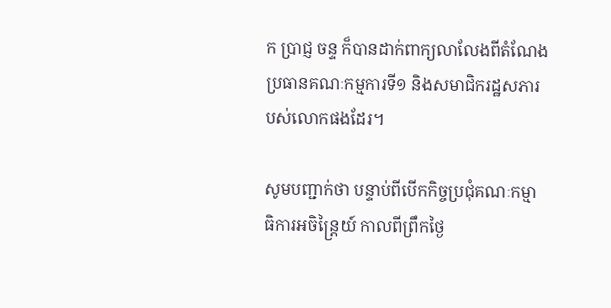ក ប្រាជ្ញ ចន្ទ ក៏បានដាក់ពាក្យលាលែងពីតំណែង ប្រធានគណៈកម្មការទី១ និងសមាជិករដ្ឋសភារបស់លោកផងដែរ។

សូមបញ្ជាក់ថា បន្ទាប់ពីបើកកិច្ចប្រជុំគណៈកម្មាធិការអចិន្រ្តៃយ៍ កាលពីព្រឹកថ្ងៃ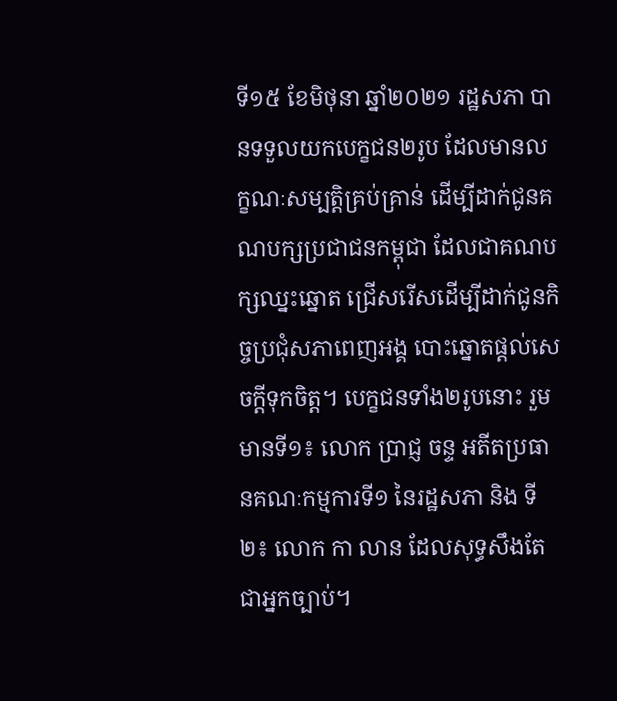ទី១៥ ខែមិថុនា ឆ្នាំ២០២១ រដ្ឋសភា បានទទួលយកបេក្ខជន២រូប ដែលមានលក្ខណៈសម្បត្តិគ្រប់គ្រាន់ ដើម្បីដាក់ជូនគណបក្សប្រជាជនកម្ពុជា ដែលជាគណបក្សឈ្នះឆ្នោត ជ្រើសរើសដើម្បីដាក់ជូនកិច្ចប្រជុំសភាពេញអង្គ បោះឆ្នោតផ្តល់សេចក្តីទុកចិត្ត។ បេក្ខជនទាំង២រូបនោះ រួមមានទី១៖ លោក ប្រាជ្ញ ចន្ទ អតីតប្រធានគណៈកម្មការទី១ នៃរដ្ឋសភា និង ទី២៖ លោក កា លាន ដែលសុទ្ធសឹងតែជាអ្នកច្បាប់។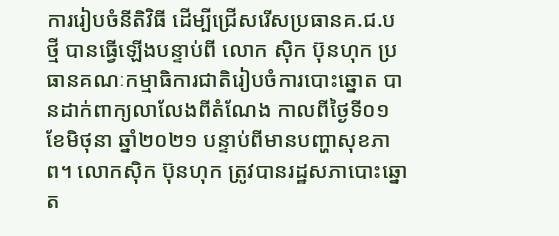ការរៀបចំនីតិវិធី ដើម្បីជ្រើសរើសប្រធានគ.ជ.បថ្មី បានធ្វើឡើងបន្ទាប់ពី លោក ស៊ិក ប៊ុនហុក ប្រធានគណៈកម្មាធិការជាតិរៀបចំការបោះឆ្នោត បានដាក់ពាក្យលាលែងពីតំណែង កាលពីថ្ងៃទី០១ ខែមិថុនា ឆ្នាំ២០២១ បន្ទាប់ពីមានបញ្ហាសុខភាព។ លោកស៊ិក ប៊ុនហុក ត្រូវបានរដ្ឋសភាបោះឆ្នោត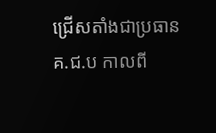ជ្រើសតាំងជាប្រធានគ.ជ.ប កាលពី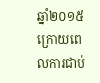ឆ្នាំ២០១៥ ក្រោយពេលការជាប់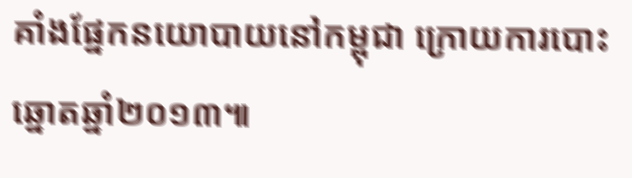គាំងផ្នែកនយោបាយនៅកម្ពុជា ក្រោយការបោះឆ្នោតឆ្នាំ២០១៣៕